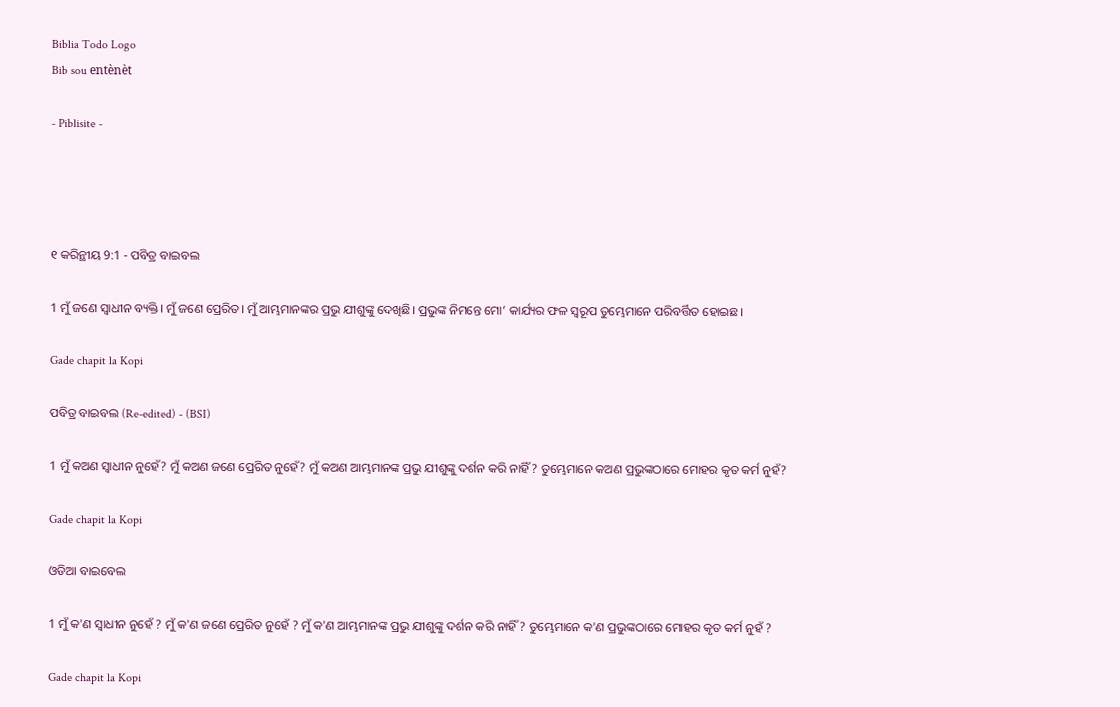Biblia Todo Logo
Bib sou entènèt

- Piblisite -




୧ କରିନ୍ଥୀୟ 9:1 - ପବିତ୍ର ବାଇବଲ

1 ମୁଁ ଜଣେ ସ୍ୱାଧୀନ ବ୍ୟକ୍ତି। ମୁଁ ଜଣେ ପ୍ରେରିତ। ମୁଁ ଆମ୍ଭମାନଙ୍କର ପ୍ରଭୁ ଯୀଶୁଙ୍କୁ ଦେଖିଛି। ପ୍ରଭୁଙ୍କ ନିମନ୍ତେ ମୋ’ କାର୍ଯ୍ୟର ଫଳ ସ୍ୱରୂପ ତୁମ୍ଭେମାନେ ପରିବର୍ତ୍ତିତ ହୋଇଛ।

Gade chapit la Kopi

ପବିତ୍ର ବାଇବଲ (Re-edited) - (BSI)

1 ମୁଁ କଅଣ ସ୍ଵାଧୀନ ନୁହେଁ? ମୁଁ କଅଣ ଜଣେ ପ୍ରେରିତ ନୁହେଁ? ମୁଁ କଅଣ ଆମ୍ଭମାନଙ୍କ ପ୍ରଭୁ ଯୀଶୁଙ୍କୁ ଦର୍ଶନ କରି ନାହିଁ? ତୁମ୍ଭେମାନେ କଅଣ ପ୍ରଭୁଙ୍କଠାରେ ମୋହର କୃତ କର୍ମ ନୁହଁ?

Gade chapit la Kopi

ଓଡିଆ ବାଇବେଲ

1 ମୁଁ କ'ଣ ସ୍ୱାଧୀନ ନୁହେଁ ? ମୁଁ କ'ଣ ଜଣେ ପ୍ରେରିତ ନୁହେଁ ? ମୁଁ କ'ଣ ଆମ୍ଭମାନଙ୍କ ପ୍ରଭୁ ଯୀଶୁଙ୍କୁ ଦର୍ଶନ କରି ନାହିଁ ? ତୁମ୍ଭେମାନେ କ'ଣ ପ୍ରଭୁଙ୍କଠାରେ ମୋହର କୃତ କର୍ମ ନୁହଁ ?

Gade chapit la Kopi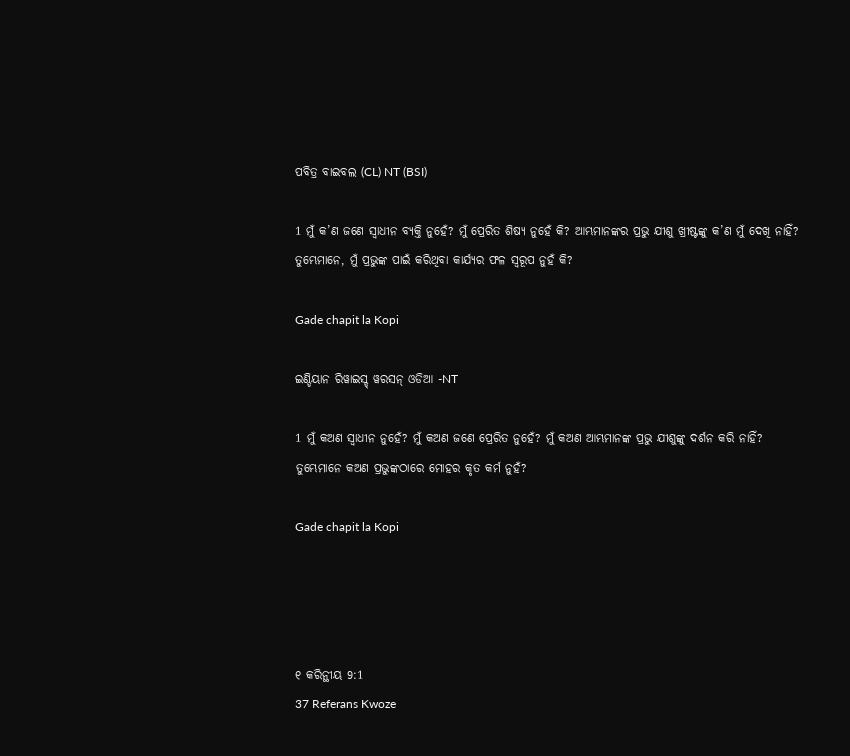ପବିତ୍ର ବାଇବଲ (CL) NT (BSI)

1 ମୁଁ କ’ଣ ଜଣେ ସ୍ୱାଧୀନ ବ୍ୟକ୍ତି ନୁହେଁ? ମୁଁ ପ୍ରେରିତ ଶିଷ୍ୟ ନୁହେଁ କି? ଆମ୍ଭମାନଙ୍କର ପ୍ରଭୁ ଯୀଶୁ ଖ୍ରୀଷ୍ଟଙ୍କୁ କ’ଣ ମୁଁ ଦେଖି ନାହିଁ? ତୁମ୍ଭେମାନେ, ମୁଁ ପ୍ରଭୁଙ୍କ ପାଇଁ କରିଥିବା କାର୍ଯ୍ୟର ଫଳ ସ୍ୱରୂପ ନୁହଁ କି?

Gade chapit la Kopi

ଇଣ୍ଡିୟାନ ରିୱାଇସ୍ଡ୍ ୱରସନ୍ ଓଡିଆ -NT

1 ମୁଁ କଅଣ ସ୍ୱାଧୀନ ନୁହେଁ? ମୁଁ କଅଣ ଜଣେ ପ୍ରେରିତ ନୁହେଁ? ମୁଁ କଅଣ ଆମ୍ଭମାନଙ୍କ ପ୍ରଭୁ ଯୀଶୁଙ୍କୁ ଦର୍ଶନ କରି ନାହିଁ? ତୁମ୍ଭେମାନେ କଅଣ ପ୍ରଭୁଙ୍କଠାରେ ମୋହର କୃତ କର୍ମ ନୁହଁ?

Gade chapit la Kopi




୧ କରିନ୍ଥୀୟ 9:1
37 Referans Kwoze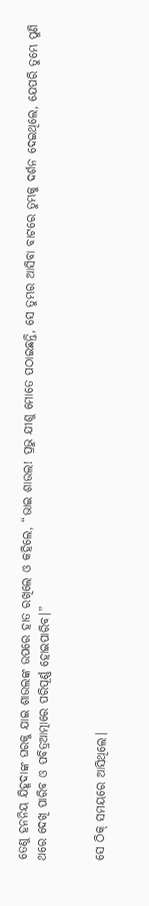ତେଣୁ ହନନିୟ ଯିହୂଦାଙ୍କ ଘରକୁ ଯାଇ ଶାଉଲଙ୍କ ଉପରେ ହାତ ରଖିଲେ ଓ କହିଲେ, “ଭାଇ ଶାଉଲ! ପ୍ରଭୁ ଯୀଶୁ ମୋତେ ପଠାଇଛନ୍ତି, ସେ ତୁମ୍ଭର ଆସିବା ବାଟରେ ତୁମ୍ଭକୁ ଦର୍ଶନ ଦେଇଥିଲେ, ଯେପରି ତୁମ୍ଭେ ପୁଣି ଥରେ ଦେଖି ପାରିବ ଓ ପବିତ୍ରଆତ୍ମାରେ ପରିପୂର୍ଣ୍ଣ ହୋଇପାରିବ।”


ସେ ଠିକ୍ ସମୟରେ ଆସିଥିଲେ।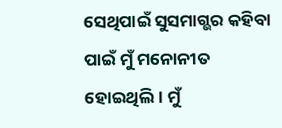ସେଥିପାଇଁ ସୁସମାଗ୍ଭର କହିବା ପାଇଁ ମୁଁ ମନୋନୀତ ହୋଇଥିଲି। ମୁଁ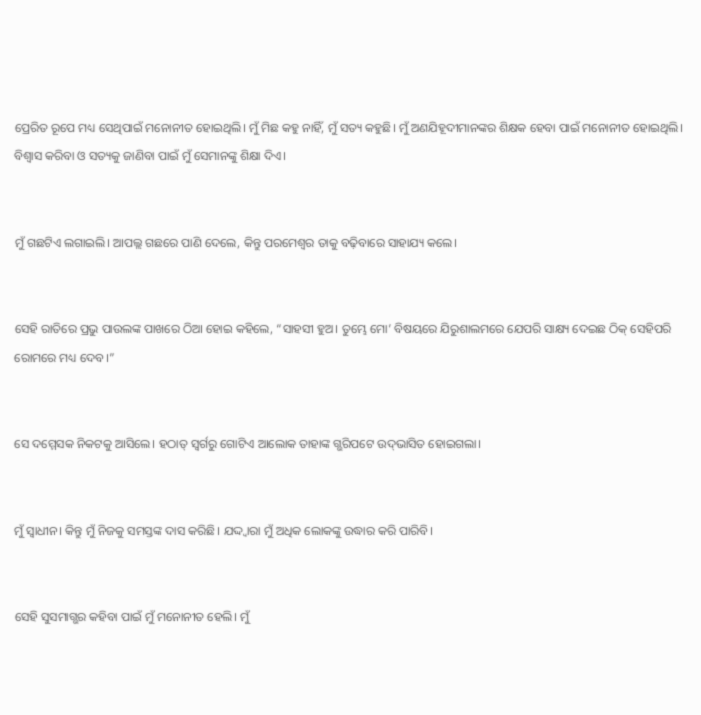ପ୍ରେରିତ ରୂପେ ମଧ୍ୟ ସେଥିପାଇଁ ମନୋନୀତ ହୋଇଥିଲି। ମୁଁ ମିଛ କହୁ ନାହିଁ, ମୁଁ ସତ୍ୟ କହୁଛି। ମୁଁ ଅଣଯିହୂଦୀମାନଙ୍କର ଶିକ୍ଷକ ହେବା ପାଇଁ ମନୋନୀତ ହୋଇଥିଲି। ବିଶ୍ୱାସ କରିବା ଓ ସତ୍ୟକୁ ଜାଣିବା ପାଇଁ ମୁଁ ସେମାନଙ୍କୁ ଶିକ୍ଷା ଦିଏ।


ମୁଁ ଗଛଟିଏ ଲଗାଇଲି। ଆପଲ୍ଲ ଗଛରେ ପାଣି ଦେଲେ, କିନ୍ତୁ ପରମେଶ୍ୱର ତାକୁ ବଢ଼ିବାରେ ସାହାଯ୍ୟ କଲେ।


ସେହି ରାତିରେ ପ୍ରଭୁ ପାଉଲଙ୍କ ପାଖରେ ଠିଆ ହୋଇ କହିଲେ, “ସାହସୀ ହୁଅ। ତୁମ୍ଭେ ମୋ’ ବିଷୟରେ ଯିରୁଶାଲମରେ ଯେପରି ସାକ୍ଷ୍ୟ ଦେଇଛ ଠିକ୍ ସେହିପରି ରୋମରେ ମଧ୍ୟ ଦେବ।”


ସେ ଦମ୍ମେସକ ନିକଟକୁ ଆସିଲେ। ହଠାତ୍ ସ୍ୱର୍ଗରୁ ଗୋଟିଏ ଆଲୋକ ତାହାଙ୍କ ଗ୍ଭରିପଟେ ଉ‌ଦ୍‌ଭାସିତ ହୋଇଗଲା।


ମୁଁ ସ୍ୱାଧୀନ। କିନ୍ତୁ ମୁଁ ନିଜକୁ ସମସ୍ତଙ୍କ ଦାସ କରିଛି। ଯଦ୍ଦ୍ୱାରା ମୁଁ ଅଧିକ ଲୋକଙ୍କୁ ଉଦ୍ଧାର କରି ପାରିବି।


ସେହି ସୁସମାଗ୍ଭର କହିବା ପାଇଁ ମୁଁ ମନୋନୀତ ହେଲି। ମୁଁ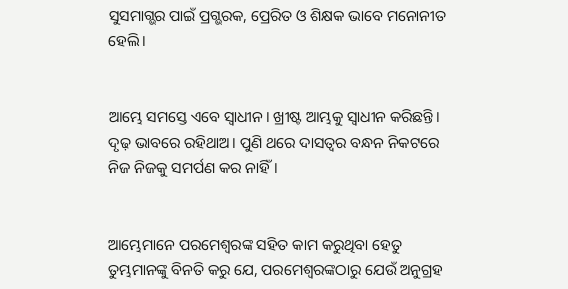ସୁସମାଗ୍ଭର ପାଇଁ ପ୍ରଗ୍ଭରକ, ପ୍ରେରିତ ଓ ଶିକ୍ଷକ ଭାବେ ମନୋନୀତ ହେଲି।


ଆମ୍ଭେ ସମସ୍ତେ ଏବେ ସ୍ୱାଧୀନ। ଖ୍ରୀଷ୍ଟ ଆମ୍ଭକୁ ସ୍ୱାଧୀନ କରିଛନ୍ତି। ଦୃଢ଼ ଭାବରେ ରହିଥାଅ। ପୁଣି ଥରେ ଦାସତ୍ୱର ବନ୍ଧନ ନିକଟରେ ନିଜ ନିଜକୁ ସମର୍ପଣ କର ନାହିଁ।


ଆମ୍ଭେମାନେ ପରମେଶ୍ୱରଙ୍କ ସହିତ କାମ କରୁଥିବା ହେତୁ ତୁମ୍ଭମାନଙ୍କୁ ବିନତି କରୁ ଯେ, ପରମେଶ୍ୱରଙ୍କଠାରୁ ଯେଉଁ ଅନୁଗ୍ରହ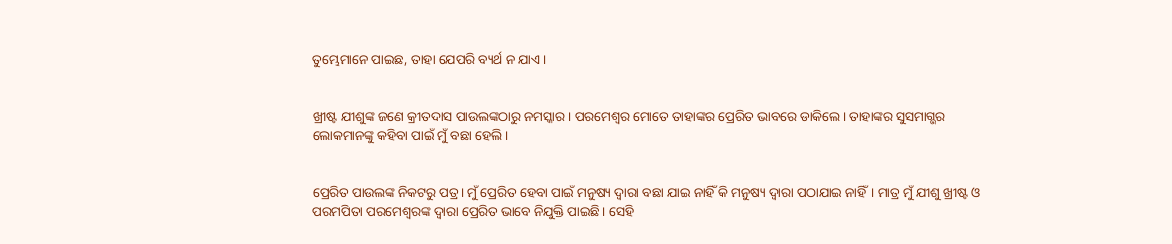ତୁମ୍ଭେମାନେ ପାଇଛ, ତାହା ଯେପରି ବ୍ୟର୍ଥ ନ ଯାଏ।


ଖ୍ରୀଷ୍ଟ ଯୀଶୁଙ୍କ ଜଣେ କ୍ରୀତଦାସ ପାଉଲଙ୍କଠାରୁ ନମସ୍କାର।‌ ପରମେଶ୍ୱର ମୋତେ ତାହାଙ୍କର ପ୍ରେରିତ ଭାବରେ ଡାକିଲେ। ତାହାଙ୍କର ସୁସମାଗ୍ଭର ଲୋକମାନଙ୍କୁ କହିବା ପାଇଁ ମୁଁ ବଛା ହେଲି।


ପ୍ରେରିତ ପାଉଲଙ୍କ ନିକଟରୁ ପତ୍ର। ମୁଁ ପ୍ରେରିତ ହେବା ପାଇଁ ମନୁଷ୍ୟ ଦ୍ୱାରା ବଛା ଯାଇ ନାହିଁ କି ମନୁଷ୍ୟ ଦ୍ୱାରା ପଠାଯାଇ ନାହିଁ। ମାତ୍ର ମୁଁ ଯୀଶୁ ଖ୍ରୀଷ୍ଟ ଓ ପରମପିତା ପରମେଶ୍ୱରଙ୍କ ଦ୍ୱାରା ପ୍ରେରିତ ଭାବେ ନିଯୁକ୍ତି ପାଇଛି। ସେହି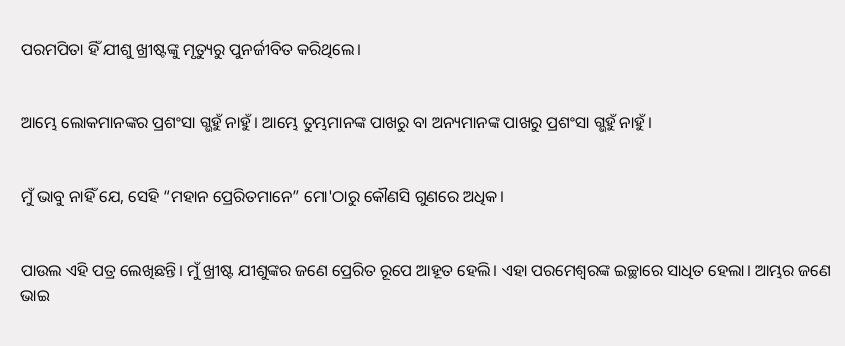ପରମପିତା ହିଁ ଯୀଶୁ ଖ୍ରୀଷ୍ଟଙ୍କୁ ମୃତ୍ୟୁରୁ ପୁନର୍ଜୀବିତ କରିଥିଲେ।


ଆମ୍ଭେ ଲୋକମାନଙ୍କର ପ୍ରଶଂସା ଗ୍ଭହୁଁ ନାହୁଁ। ଆମ୍ଭେ ତୁମ୍ଭମାନଙ୍କ ପାଖରୁ ବା ଅନ୍ୟମାନଙ୍କ ପାଖରୁ ପ୍ରଶଂସା ଗ୍ଭହୁଁ ନାହୁଁ।


ମୁଁ ଭାବୁ ନାହିଁ ଯେ, ସେହି “ମହାନ ପ୍ରେରିତମାନେ” ମୋ'ଠାରୁ କୌଣସି ଗୁଣରେ ଅଧିକ।


ପାଉଲ ଏହି ପତ୍ର ଲେଖିଛନ୍ତି। ମୁଁ ଖ୍ରୀଷ୍ଟ ଯୀଶୁଙ୍କର ଜଣେ ପ୍ରେରିତ ରୂପେ ଆହୂତ ହେଲି। ଏହା ପରମେଶ୍ୱରଙ୍କ ଇଚ୍ଛାରେ ସାଧିତ ହେଲା। ଆମ୍ଭର ଜଣେ ଭାଇ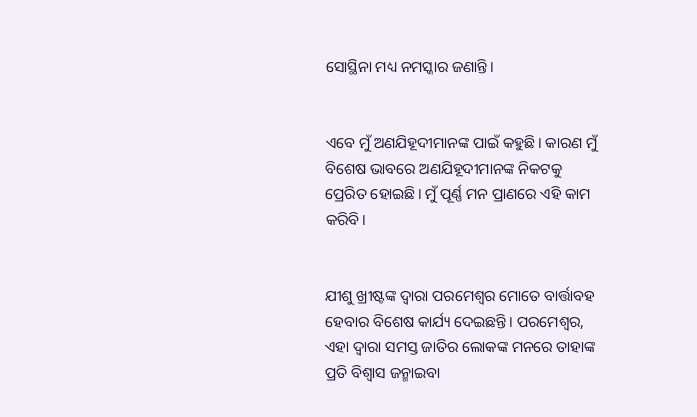ସୋସ୍ଥିନା ମଧ୍ୟ ନମସ୍କାର ଜଣାନ୍ତି। ‌‌‌‌‌‌‌‌‌‌‌


ଏବେ ମୁଁ ଅଣଯିହୂଦୀମାନଙ୍କ ପାଇଁ କହୁଛି। କାରଣ ମୁଁ ବିଶେଷ ଭାବରେ ଅଣଯିହୂଦୀମାନଙ୍କ ନିକଟକୁ ପ୍ରେରିତ ହୋଇଛି। ମୁଁ ପୂର୍ଣ୍ଣ ମନ ପ୍ରାଣରେ ଏହି କାମ କରିବି।


ଯୀଶୁ ଖ୍ରୀଷ୍ଟଙ୍କ ଦ୍ୱାରା ପରମେଶ୍ୱର ମୋତେ ବାର୍ତ୍ତାବହ ହେବାର ବିଶେଷ କାର୍ଯ୍ୟ ଦେଇଛନ୍ତି। ପରମେଶ୍ୱର, ଏହା ଦ୍ୱାରା ସମସ୍ତ ଜାତିର ଲୋକଙ୍କ ମନରେ ତାହାଙ୍କ ପ୍ରତି ବିଶ୍ୱାସ ଜନ୍ମାଇବା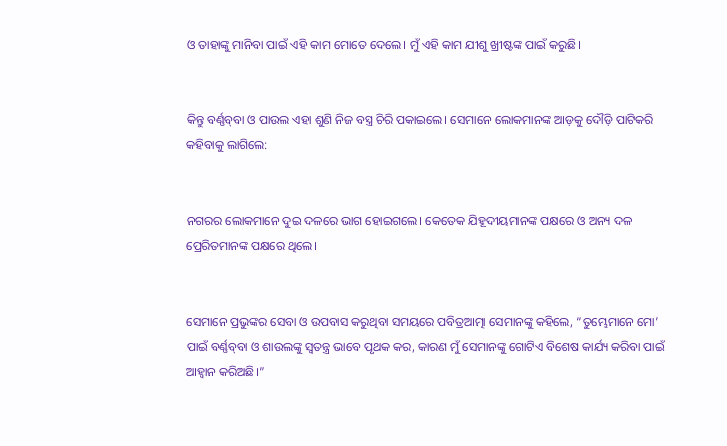ଓ ତାହାଙ୍କୁ ମାନିବା ପାଇଁ ଏହି କାମ ମୋତେ ଦେଲେ। ମୁଁ ଏହି କାମ ଯୀଶୁ ଖ୍ରୀଷ୍ଟଙ୍କ ପାଇଁ କରୁଛି।


କିନ୍ତୁ ବର୍ଣ୍ଣ‌ବ୍‌‌ବା ଓ ପାଉଲ ଏହା ଶୁଣି ନିଜ ବସ୍ତ୍ର ଚିରି ପକାଇଲେ। ସେମାନେ ଲୋକମାନଙ୍କ ଆଡ଼କୁ ଦୌଡ଼ି ପାଟିକରି କହିବାକୁ ଲାଗିଲେ:


ନଗରର ଲୋକମାନେ ଦୁଇ ଦଳରେ ଭାଗ ହୋଇଗଲେ। କେତେକ ଯିହୂଦୀୟମାନଙ୍କ ପକ୍ଷରେ ଓ ଅନ୍ୟ ଦଳ ପ୍ରେରିତମାନଙ୍କ ପକ୍ଷରେ ଥିଲେ।


ସେମାନେ ପ୍ରଭୁଙ୍କର ସେବା ଓ ଉପବାସ କରୁଥିବା ସମୟରେ ପବିତ୍ରଆତ୍ମା ସେମାନଙ୍କୁ କହିଲେ, “ତୁମ୍ଭେମାନେ ମୋ’ ପାଇଁ ବର୍ଣ୍ଣ‌ବ୍‌‌ବା ଓ ଶାଉଲଙ୍କୁ ସ୍ୱତନ୍ତ୍ର ଭାବେ ପୃଥକ କର, କାରଣ ମୁଁ ସେମାନଙ୍କୁ ଗୋଟିଏ ବିଶେଷ କାର୍ଯ୍ୟ କରିବା ପାଇଁ ଆହ୍ୱାନ କରିଅଛି।”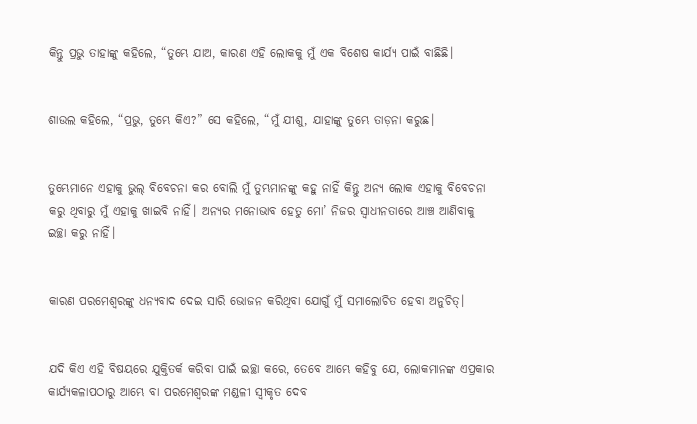କିନ୍ତୁ ପ୍ରଭୁ ତାହାଙ୍କୁ କହିଲେ, “ତୁମ୍ଭେ ଯାଅ, କାରଣ ଏହି ଲୋକକୁ ମୁଁ ଏକ ବିଶେଷ କାର୍ଯ୍ୟ ପାଇଁ ବାଛିଛି।


ଶାଉଲ କହିଲେ, “ପ୍ରଭୁ, ତୁମ୍ଭେ କିଏ?” ସେ କହିଲେ, “ମୁଁ ଯୀଶୁ, ଯାହାଙ୍କୁ ତୁମ୍ଭେ ତାଡ଼ନା କରୁଛ।


ତୁମ୍ଭେମାନେ ଏହାକୁ ଭୁଲ୍ ବିବେଚନା କର ବୋଲି ମୁଁ ତୁମ୍ଭମାନଙ୍କୁ କହୁ ନାହିଁ କିନ୍ତୁ ଅନ୍ୟ ଲୋକ ଏହାକୁ ବିବେଚନା କରୁ ଥିବାରୁ ମୁଁ ଏହାକୁ ଖାଇବି ନାହିଁ। ଅନ୍ୟର ମନୋଭାବ ହେତୁ ମୋ’ ନିଜର ସ୍ୱାଧୀନତାରେ ଆଞ୍ଚ ଆଣିବାକୁ ଇଚ୍ଛା କରୁ ନାହିଁ।


କାରଣ ପରମେଶ୍ୱରଙ୍କୁ ଧନ୍ୟବାଦ ଦେଇ ସାରି ଭୋଜନ କରିଥିବା ଯୋଗୁଁ ମୁଁ ସମାଲୋଚିତ ହେବା ଅନୁଚିତ୍।


ଯଦି କିଏ ଏହି ବିଷୟରେ ଯୁକ୍ତିତର୍କ କରିବା ପାଇଁ ଇଚ୍ଛା କରେ, ତେବେ ଆମ୍ଭେ କହିବୁ ଯେ, ଲୋକମାନଙ୍କ ଏପ୍ରକାର କାର୍ଯ୍ୟକଳାପଠାରୁ ଆମ୍ଭେ ବା ପରମେଶ୍ୱରଙ୍କ ମଣ୍ଡଳୀ ସ୍ୱୀକୃତ ଦେବ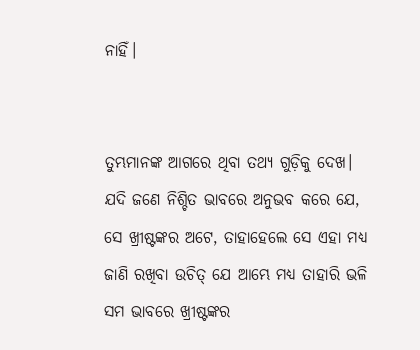ନାହିଁ।


ତୁମ୍ଭମାନଙ୍କ ଆଗରେ ଥିବା ତଥ୍ୟ ଗୁଡ଼ିକୁ ଦେଖ। ଯଦି ଜଣେ ନିଶ୍ଚିତ ଭାବରେ ଅନୁଭବ କରେ ଯେ, ସେ ଖ୍ରୀଷ୍ଟଙ୍କର ଅଟେ, ତାହାହେଲେ ସେ ଏହା ମଧ୍ୟ ଜାଣି ରଖିବା ଉଚିତ୍ ଯେ ଆମ୍ଭେ ମଧ୍ୟ ତାହାରି ଭଳି ସମ ଭାବରେ ଖ୍ରୀଷ୍ଟଙ୍କର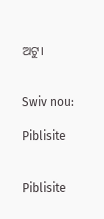ଅଟୁ।


Swiv nou:

Piblisite


Piblisite